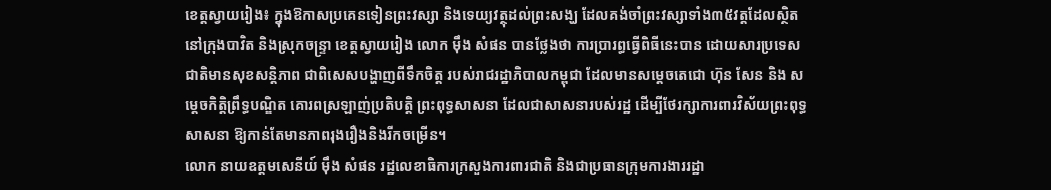ខេត្តស្វាយរៀង៖ ក្នុងឱកាសប្រគេនទៀនព្រះវស្សា និងទេយ្យវត្ថុដល់ព្រះសង្ឃ ដែលគង់ចាំព្រះវស្សាទាំង៣៥វត្តដែលស្ថិតនៅក្រុងបាវិត និងស្រុកចន្ទ្រា ខេត្តស្វាយរៀង លោក ម៉ឹង សំផន បានថ្លែងថា ការប្រារព្ធធ្វើពិធីនេះបាន ដោយសារប្រទេសជាតិមានសុខសន្តិភាព ជាពិសេសបង្ហាញពីទឹកចិត្ត របស់រាជរដ្ឋាភិបាលកម្ពុជា ដែលមានសម្តេចតេជោ ហ៊ុន សែន និង សម្តេចកិត្តិព្រឹទ្ធបណ្ឌិត គោរពស្រឡាញ់ប្រតិបត្តិ ព្រះពុទ្ធសាសនា ដែលជាសាសនារបស់រដ្ឋ ដើម្បីថែរក្សាការពារវិស័យព្រះពុទ្ធសាសនា ឱ្យកាន់តែមានភាពរុងរឿងនិងរីកចម្រើន។
លោក នាយឧត្តមសេនីយ៍ ម៉ឹង សំផន រដ្ឋលេខាធិការក្រសួងការពារជាតិ និងជាប្រធានក្រុមការងាររដ្ឋា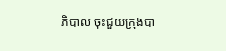ភិបាល ចុះជួយក្រុងបា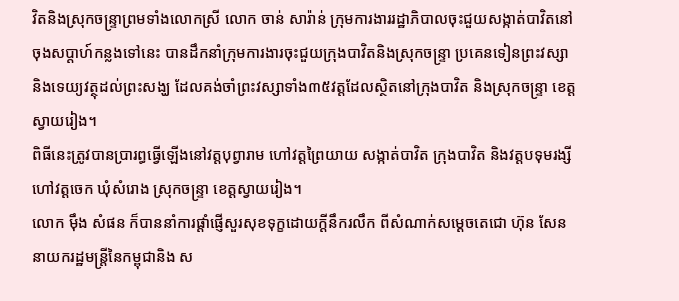វិតនិងស្រុកចន្ទ្រាព្រមទាំងលោកស្រី លោក ចាន់ សារ៉ាន់ ក្រុមការងាររដ្ឋាភិបាលចុះជួយសង្កាត់បាវិតនៅចុងសប្តាហ៍កន្លងទៅនេះ បានដឹកនាំក្រុមការងារចុះជួយក្រុងបាវិតនិងស្រុកចន្ទ្រា ប្រគេនទៀនព្រះវស្សា និងទេយ្យវត្ថុដល់ព្រះសង្ឃ ដែលគង់ចាំព្រះវស្សាទាំង៣៥វត្តដែលស្ថិតនៅក្រុងបាវិត និងស្រុកចន្ទ្រា ខេត្តស្វាយរៀង។
ពិធីនេះត្រូវបានប្រារព្ធធ្វើឡើងនៅវត្តបុព្វារាម ហៅវត្តព្រៃយាយ សង្កាត់បាវិត ក្រុងបាវិត និងវត្តបទុមរង្សីហៅវត្តចេក ឃុំសំរោង ស្រុកចន្ទ្រា ខេត្តស្វាយរៀង។
លោក ម៉ឹង សំផន ក៏បាននាំការផ្តាំផ្ញើសួរសុខទុក្ខដោយក្តីនឹករលឹក ពីសំណាក់សម្តេចតេជោ ហ៊ុន សែន នាយករដ្ឋមន្ត្រីនៃកម្ពុជានិង ស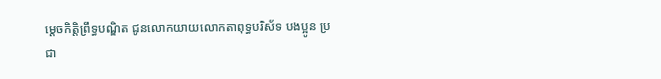ម្តេចកិត្តិព្រឹទ្ធបណ្ឌិត ជូនលោកយាយលោកតាពុទ្ធបរិស័ទ បងប្អូន ប្រជា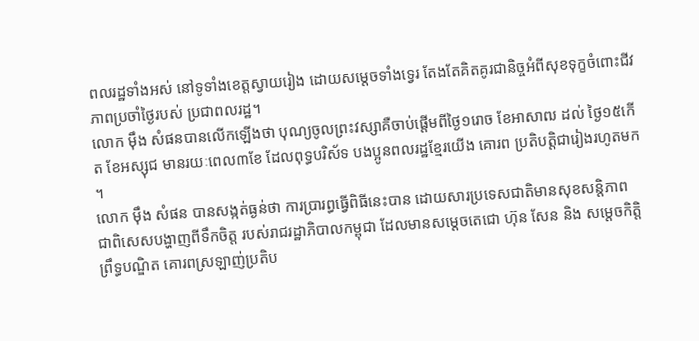ពលរដ្ឋទាំងអស់ នៅទូទាំងខេត្តស្វាយរៀង ដោយសម្តេចទាំងទ្វេរ តែងតែគិតគូរជានិច្ចអំពីសុខទុក្ខចំពោះជីវភាពប្រចាំថ្ងៃរបស់ ប្រជាពលរដ្ឋ។
លោក ម៉ឹង សំផនបានលើកឡើងថា បុណ្យចូលព្រះវស្សាគឺចាប់ផ្តើមពីថ្ងៃ១រោច ខែអាសាឍ ដល់ ថ្ងៃ១៥កើត ខែអស្សុជ មានរយៈពេល៣ខែ ដែលពុទ្ធបរិស័ទ បងប្អូនពលរដ្ឋខ្មែរយើង គោរព ប្រតិបត្តិជារៀងរហូតមក ។
លោក ម៉ឹង សំផន បានសង្កត់ធ្ងន់ថា ការប្រារព្ធធ្វើពិធីនេះបាន ដោយសារប្រទេសជាតិមានសុខសន្តិភាព ជាពិសេសបង្ហាញពីទឹកចិត្ត របស់រាជរដ្ឋាភិបាលកម្ពុជា ដែលមានសម្តេចតេជោ ហ៊ុន សែន និង សម្តេចកិត្តិព្រឹទ្ធបណ្ឌិត គោរពស្រឡាញ់ប្រតិប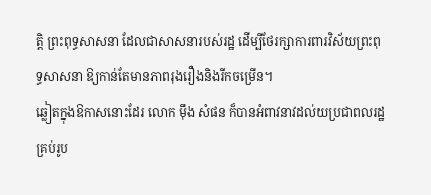ត្តិ ព្រះពុទ្ធសាសនា ដែលជាសាសនារបស់រដ្ឋ ដើម្បីថែរក្សាការពារវិស័យព្រះពុទ្ធសាសនា ឱ្យកាន់តែមានភាពរុងរឿងនិងរីកចម្រើន។
ឆ្លៀតក្នុងឱកាសនោះដែរ លោក ម៉ឹង សំផន ក៏បានអំពាវនាវដល់យប្រជាពលរដ្ឋគ្រប់រូប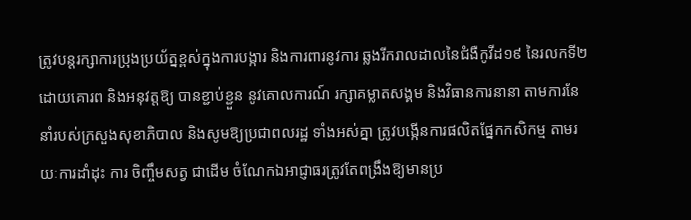ត្រូវបន្តរក្សាការប្រុងប្រយ័ត្នខ្ពស់ក្នុងការបង្ការ និងការពារនូវការ ឆ្លងរីករាលដាលនៃជំងឺកូវីដ១៩ នៃរលកទី២ ដោយគោរព និងអនុវត្តឱ្យ បានខ្ជាប់ខ្ជួន នូវគោលការណ៍ រក្សាគម្លាតសង្គម និងវិធានការនានា តាមការនែនាំរបស់ក្រសួងសុខាភិបាល និងសូមឱ្យប្រជាពលរដ្ឋ ទាំងអស់គ្នា ត្រូវបង្កើនការផលិតផ្នែកកសិកម្ម តាមរយៈការដាំដុះ ការ ចិញ្ចឹមសត្វ ជាដើម ចំណែកឯអាជ្ញាធរត្រូវតែពង្រឹងឱ្យមានប្រ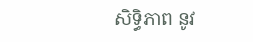សិទ្ធិភាព នូវ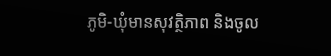ភូមិ-ឃុំមានសុវត្ថិភាព និងចូល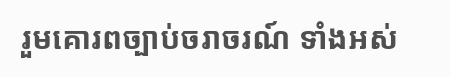រួមគោរពច្បាប់ចរាចរណ៍ ទាំងអស់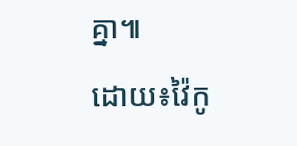គ្នា៕
ដោយ៖វ៉ៃកូ